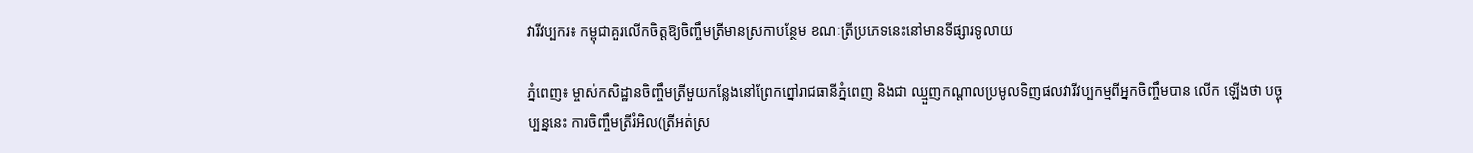វារីវប្បករ៖ កម្ពុជាគួរលើកចិត្តឱ្យចិញ្ចឹមត្រីមានស្រកាបន្ថែម ខណៈត្រីប្រភេទនេះនៅមានទីផ្សារទូលាយ

ភ្នំពេញ៖ ម្ចាស់កសិដ្ឋានចិញ្ចឹមត្រីមួយកន្លែងនៅព្រែកព្នៅរាជធានីភ្នំពេញ និងជា ឈ្មួញកណ្តាលប្រមូលទិញផលវារីវប្បកម្មពីអ្នកចិញ្ចឹមបាន លើក ឡើងថា បច្ចុប្បន្ននេះ ការចិញ្ចឹមត្រីរំអិល(ត្រីអត់ស្រ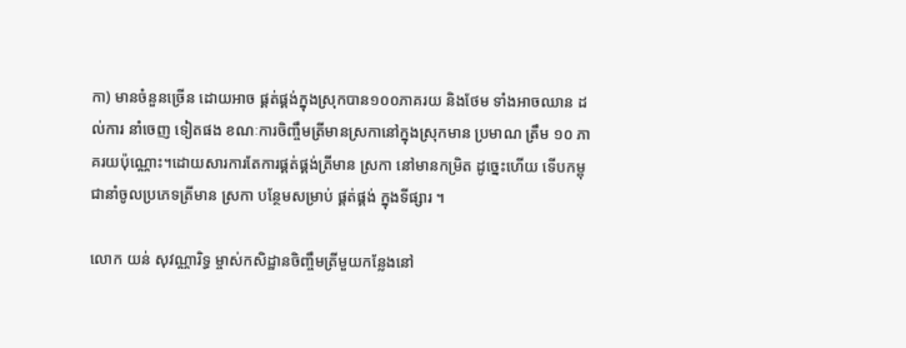កា) មានចំនួនច្រើន ដោយអាច ផ្គត់ផ្គង់ក្នុងស្រុកបាន១០០ភាគរយ និងថែម ទាំងអាចឈាន ដល់ការ នាំចេញ ទៀតផង ខណៈការចិញ្ចឹមត្រីមានស្រកានៅក្នុងស្រុកមាន ប្រមាណ ត្រឹម ១០ ភាគរយប៉ុណ្ណោះ។ដោយសារការតែការផ្គត់ផ្គង់ត្រីមាន ស្រកា នៅមានកម្រិត ដូច្នេះហើយ ទើបកម្ពុជានាំចូលប្រភេទត្រីមាន ស្រកា បន្ថែមសម្រាប់ ផ្គត់ផ្គង់ ក្នុងទីផ្សារ ។

លោក យន់ សុវណ្ណារិទ្ធ ម្ចាស់កសិដ្ឋានចិញ្ចឹមត្រីមួយកន្លែងនៅ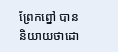ព្រែកព្នៅ បាននិយាយថាដោ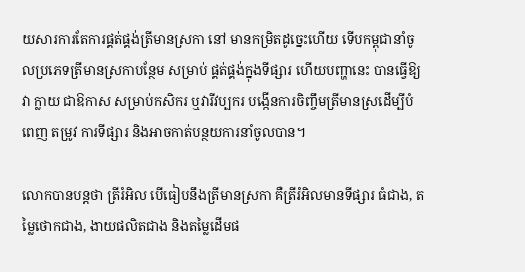យសារការតែការផ្គត់ផ្គង់ត្រីមានស្រកា នៅ មានកម្រិតដូច្នេះហើយ ទើបកម្ពុជានាំចូលប្រភេទត្រីមានស្រកាបន្ថែម សម្រាប់ ផ្គត់ផ្គង់ក្នុងទីផ្សារ ហើយបញ្ហានេះ បានធ្វើឱ្យវា ក្លាយ ជាឱកាស សម្រាប់កសិករ ឬវារីវប្បករ បង្កើនការចិញ្ចឹមត្រីមានស្រដើម្បីបំពេញ តម្រូវ ការទីផ្សារ និងអាចកាត់បន្ថយការនាំចូលបាន។

លោកបានបន្តថា ត្រីរំអិល បើធៀបនឹងត្រីមានស្រកា គឺត្រីរំអិលមានទីផ្សារ ធំជាង, តម្លៃថោកជាង, ងាយផលិតជាង និងតម្លៃដើមផ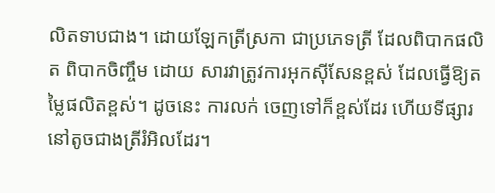លិតទាបជាង។ ដោយឡែកត្រីស្រកា ជាប្រភេទត្រី ដែលពិបាកផលិត ពិបាកចិញ្ចឹម ដោយ សារវាត្រូវការអុកស៊ីសែនខ្ពស់ ដែលធ្វើឱ្យតម្លៃផលិតខ្ពស់។ ដូចនេះ ការលក់ ចេញទៅក៏ខ្ពស់ដែរ ហើយទីផ្សារនៅតូចជាងត្រីរំអិលដែរ។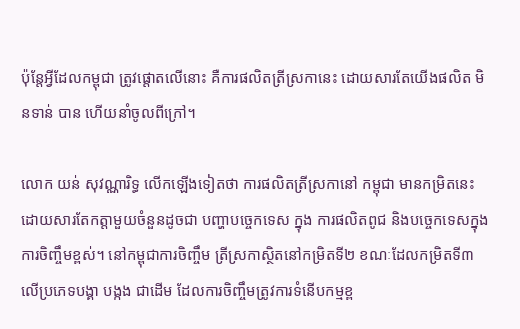ប៉ុន្តែអ្វីដែលកម្ពុជា ត្រូវផ្តោតលើនោះ គឺការផលិតត្រីស្រកានេះ ដោយសារតែយើងផលិត មិនទាន់ បាន ហើយនាំចូលពីក្រៅ។

លោក យន់ សុវណ្ណារិទ្ធ លើកឡើងទៀតថា ការផលិតត្រីស្រកានៅ កម្ពុជា មានកម្រិតនេះ ដោយសារតែកត្តាមួយចំនួនដូចជា បញ្ហាបច្ចេកទេស ក្នុង ការផលិតពូជ និងបច្ចេកទេសក្នុងការចិញ្ចឹមខ្ពស់។ នៅកម្ពុជាការចិញ្ចឹម ត្រីស្រកាស្ថិតនៅកម្រិតទី២ ខណៈដែលកម្រិតទី៣ លើប្រភេទបង្គា បង្កង ជាដើម ដែលការចិញ្ចឹមត្រូវការទំនើបកម្មខ្ព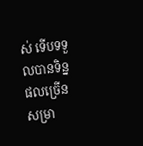ស់ ទើបទទួលបានទិន្នផលច្រើន សម្រា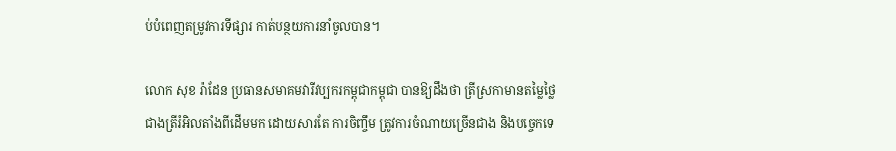ប់បំពេញតម្រូវការទីផ្សារ កាត់បន្ថយការនាំចូលបាន។

លោក សុខ រ៉ាដែន ប្រធានសមាគមវារីវប្បករកម្ពុជាកម្ពុជា បានឱ្យដឹងថា ត្រីស្រកាមានតម្លៃថ្លៃជាងត្រីរំអិលតាំងពីដើមមក ដោយសារតែ ការចិញ្ចឹម ត្រូវការចំណាយច្រើនជាង និងបច្ចេកទេ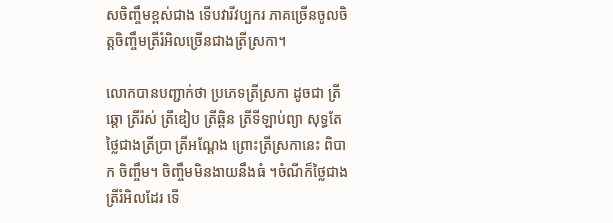សចិញ្ចឹមខ្ពស់ជាង ទើបវារីវប្បករ ភាគច្រើនចូលចិត្តចិញ្ចឹមត្រីរំអិលច្រើនជាងត្រីស្រកា។

លោកបានបញ្ជាក់ថា ប្រភេទត្រីស្រកា ដូចជា ត្រីឆ្តោ ត្រីរ៉ស់ ត្រីឌៀប ត្រីឆ្ពិន ត្រីទីឡាប់ព្យា សុទ្ធតែថ្លៃជាងត្រីប្រា ត្រីអណ្តែង ព្រោះត្រីស្រកានេះ ពិបាក ចិញ្ចឹម។ ចិញ្ចឹមមិនងាយនឹងធំ ។ចំណីក៏ថ្លៃជាងត្រីរំអិលដែរ ទើ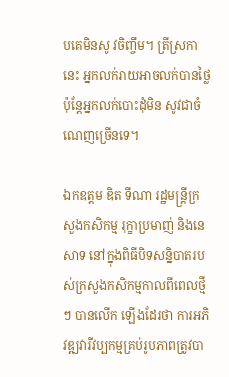បគេមិនសូ វចិញ្ចឹម។ ត្រីស្រកានេះ អ្នកលក់រាយអាចលក់បានថ្លៃ ប៉ុន្តែអ្នកលក់បោះដុំមិន សូវជាចំណេញច្រើនទេ។

ឯកឧត្តម ឌិត ទីណា រដ្ឋមន្រ្តីក្រសួងកសិកម្ម រុក្ខាប្រមាញ់ និងនេសាទ នៅក្នុងពិធីបិទសន្និបាតរបស់ក្រសួងកសិកម្មកាលពីពេលថ្មីៗ បានលើក ឡើងដែរថា ការអភិវឌ្ឍវារីវប្បកម្មគ្រប់រូបភាពត្រូវបា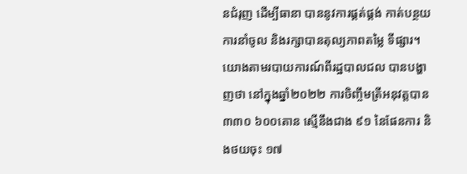នជំរុញ ដើម្បីធានា បាននូវការផ្គត់ផ្គង់ កាត់បន្ថយការនាំចូល និងរក្សាបានតុល្យភាពតម្លៃ ទីផ្សារ។
យោងតាមរបាយការណ៍ពីរដ្ឋបាលជល បានបង្ហាញថា នៅក្នុងឆ្នាំ២០២២ ការចិញ្ចឹមត្រីអនុវត្តបាន ៣៣០ ៦០០តោន ស្មើនឹងជាង ៩១ នៃផែនការ និងថយចុះ ១៧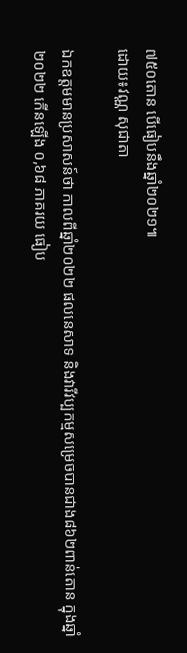៧៥០តោន បើធៀបនឹងឆ្នាំ២០២១៕
ដោយ៖វណ្ណ សុជាតា

ឯកឧត្តមមានប្រសាសន៍ថា កាលពីឆ្នាំ២០២២ ផលនេសាទ និងវារីវប្បកម្មសម្រេចបានជាង៨៦២ពាន់តោន ក្នុងឆ្នាំ២០២២ កើនឡើង ០,៦៨ ភាគរយ ធៀប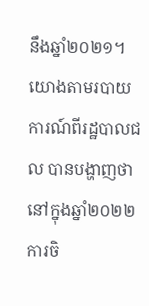នឹងឆ្នាំ២០២១។
យោងតាមរបាយការណ៍ពីរដ្ឋបាលជល បានបង្ហាញថា នៅក្នុងឆ្នាំ២០២២ ការចិ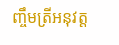ញ្ចឹមត្រីអនុវត្ត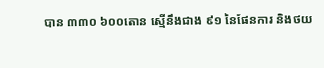បាន ៣៣០ ៦០០តោន ស្មើនឹងជាង ៩១ នៃផែនការ និងថយ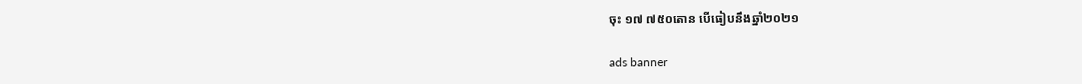ចុះ ១៧ ៧៥០តោន បើធៀបនឹងឆ្នាំ២០២១

ads banner